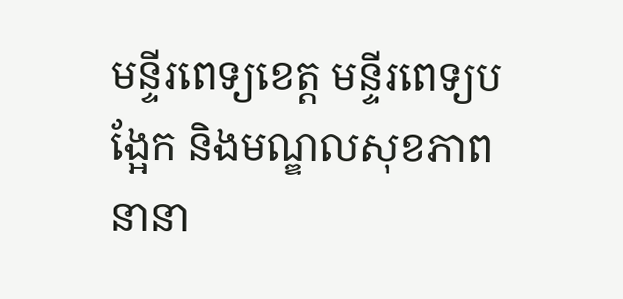មន្ទីរពេទ្យខេត្ត មន្ទីរពេទ្យបង្អែក និងមណ្ឌលសុខភាពនានា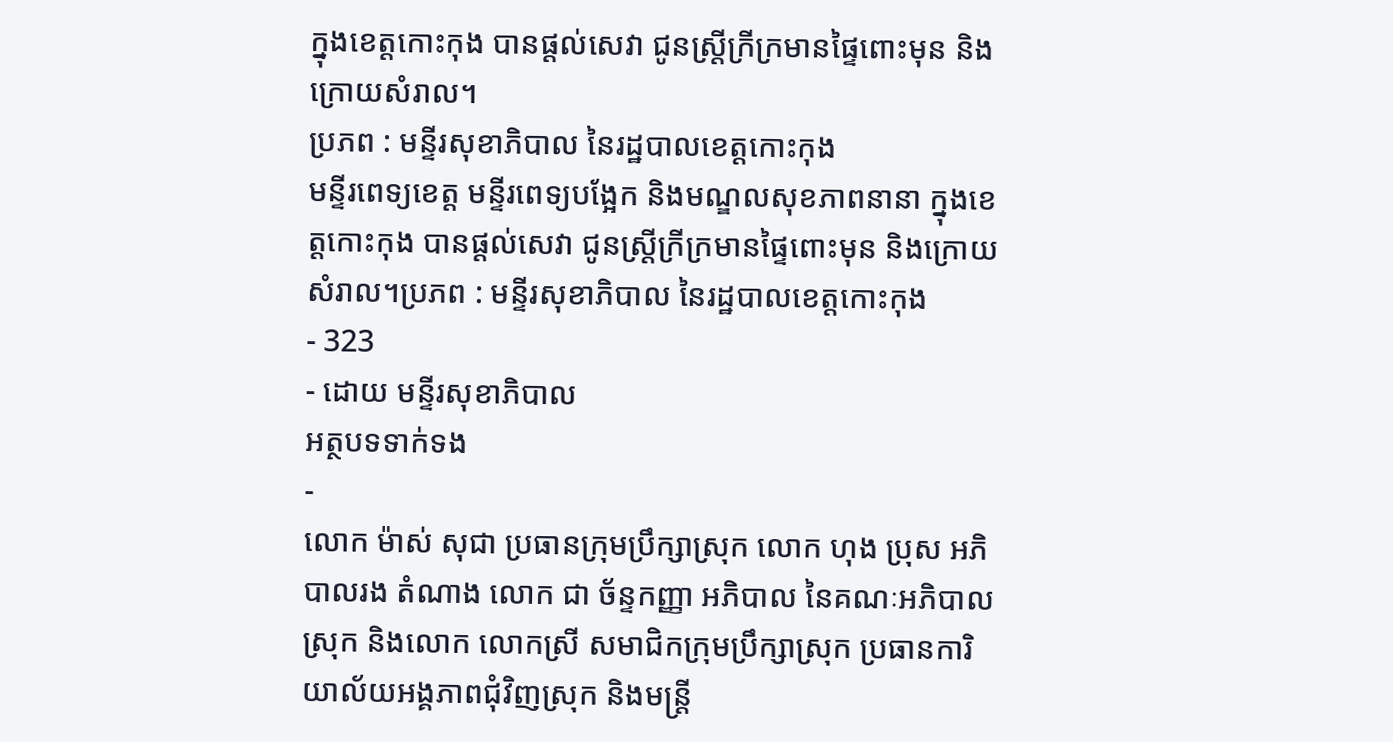ក្នុងខេត្តកោះកុង បានផ្ដល់សេវា ជូនស្ត្រីក្រីក្រមានផ្ទៃពោះមុន និងក្រោយសំរាល។
ប្រភព : មន្ទីរសុខាភិបាល នៃរដ្ឋបាលខេត្តកោះកុង
មន្ទីរពេទ្យខេត្ត មន្ទីរពេទ្យបង្អែក និងមណ្ឌលសុខភាពនានា ក្នុងខេត្តកោះកុង បានផ្ដល់សេវា ជូនស្ត្រីក្រីក្រមានផ្ទៃពោះមុន និងក្រោយសំរាល។ប្រភព : មន្ទីរសុខាភិបាល នៃរដ្ឋបាលខេត្តកោះកុង
- 323
- ដោយ មន្ទីរសុខាភិបាល
អត្ថបទទាក់ទង
-
លោក ម៉ាស់ សុជា ប្រធានក្រុមប្រឹក្សាស្រុក លោក ហុង ប្រុស អភិបាលរង តំណាង លោក ជា ច័ន្ទកញ្ញា អភិបាល នៃគណៈអភិបាលស្រុក និងលោក លោកស្រី សមាជិកក្រុមប្រឹក្សាស្រុក ប្រធានការិយាល័យអង្គភាពជុំវិញស្រុក និងមន្ត្រី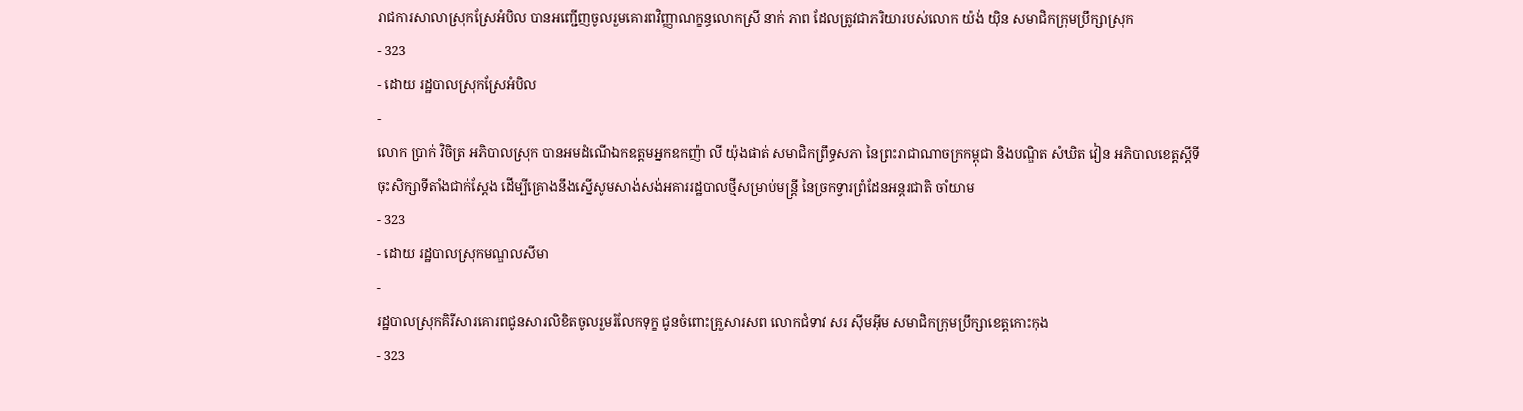រាជការសាលាស្រុកស្រែអំបិល បានអញ្ជើញចូលរួមគោរពវិញ្ញាណក្ខន្ធលោកស្រី នាក់ ភាព ដែលត្រូវជាភរិយារបស់លោក យ៉ង់ យ៉ិន សមាជិកក្រុមប្រឹក្សាស្រុក
- 323
- ដោយ រដ្ឋបាលស្រុកស្រែអំបិល
-
លោក ប្រាក់ វិចិត្រ ឣភិបាលស្រុក បានឣមដំណើឯកឧត្តមឣ្នកឧកញ៉ា លី យ៉ុងផាត់ សមាជិកព្រឹទ្ធសភា នៃព្រះរាជាណាចក្រកម្ពុជា និងបណ្ឌិត សំឃិត វៀន អភិបាលខេត្តស្តីទី ចុះសិក្សាទីតាំងជាក់ស្តែង ដើម្បីគ្រោងនឹងស្នើសូមសាង់សង់អគាររដ្ឋបាលថ្មីសម្រាប់មន្រ្តី នៃច្រកទ្វារព្រំដែនអន្តរជាតិ ចាំយាម
- 323
- ដោយ រដ្ឋបាលស្រុកមណ្ឌលសីមា
-
រដ្ឋបាលស្រុកគិរីសារគោរពជូនសារលិខិតចូលរួមរំលែកទុក្ខ ជូនចំពោះគ្រួសារសព លោកជំទាវ សរ ស៊ីមអ៊ីម សមាជិកក្រុមប្រឹក្សាខេត្តកោះកុង
- 323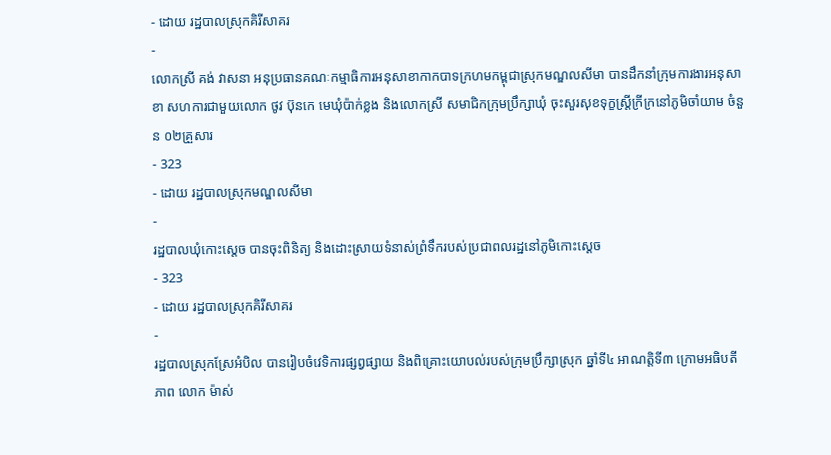- ដោយ រដ្ឋបាលស្រុកគិរីសាគរ
-
លោកស្រី គង់ វាសនា អនុប្រធានគណៈកម្មាធិការអនុសាខាកាកបាទក្រហមកម្ពុជាស្រុកមណ្ឌលសីមា បានដឹកនាំក្រុមការងារអនុសាខា សហការជាមួយលោក ថូវ ប៊ុនកេ មេឃុំប៉ាក់ខ្លង និងលោកស្រី សមាជិកក្រុមប្រឹក្សាឃុំ ចុះសួរសុខទុក្ខស្រ្តីក្រីក្រនៅភូមិចាំយាម ចំនួន ០២គ្រួសារ
- 323
- ដោយ រដ្ឋបាលស្រុកមណ្ឌលសីមា
-
រដ្ឋបាលឃុំកោះស្ដេច បានចុះពិនិត្យ និងដោះស្រាយទំនាស់ព្រំទឹករបស់ប្រជាពលរដ្ឋនៅភូមិកោះស្ដេច
- 323
- ដោយ រដ្ឋបាលស្រុកគិរីសាគរ
-
រដ្ឋបាលស្រុកស្រែអំបិល បានរៀបចំវេទិការផ្សព្វផ្សាយ និងពិគ្រោះយោបល់របស់ក្រុមប្រឹក្សាស្រុក ឆ្នាំទី៤ អាណត្តិទី៣ ក្រោមអធិបតីភាព លោក ម៉ាស់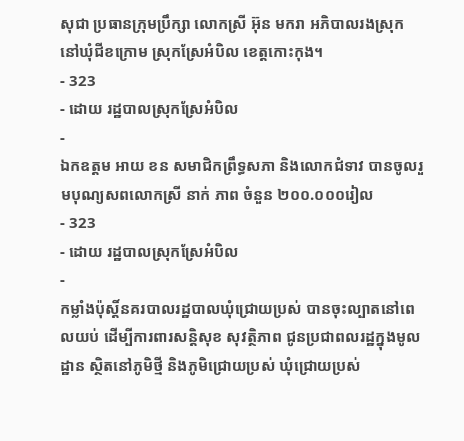សុជា ប្រធានក្រុមប្រឹក្សា លោកស្រី អ៊ុន មករា អភិបាលរងស្រុក នៅឃុំជីខក្រោម ស្រុកស្រែអំបិល ខេត្តកោះកុង។
- 323
- ដោយ រដ្ឋបាលស្រុកស្រែអំបិល
-
ឯកឧត្តម អាយ ខន សមាជិកព្រឹទ្ធសភា និងលោកជំទាវ បានចូលរួមបុណ្យសពលោកស្រី នាក់ ភាព ចំនួន ២០០.០០០រៀល
- 323
- ដោយ រដ្ឋបាលស្រុកស្រែអំបិល
-
កម្លាំងប៉ុស្តិ៍នគរបាលរដ្ឋបាលឃុំជ្រោយប្រស់ បានចុះល្បាតនៅពេលយប់ ដើម្បីការពារសន្តិសុខ សុវត្ថិភាព ជូនប្រជាពលរដ្ឋក្នុងមូលដ្ឋាន ស្ថិតនៅភូមិថ្មី និងភូមិជ្រោយប្រស់ ឃុំជ្រោយប្រស់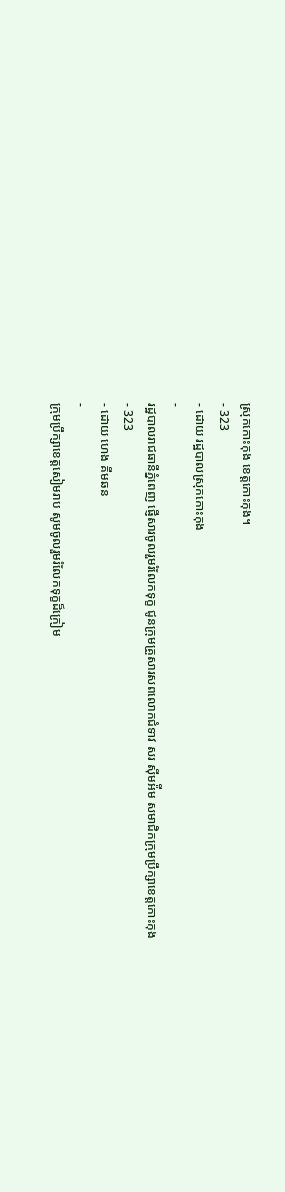ស្រុកកោះកុង ខេត្តកោះកុង។
- 323
- ដោយ រដ្ឋបាលស្រុកកោះកុង
-
រដ្ឋបាលរាជធានីភ្នំពេញ ផ្ញើសារចូលរួមរំលែកទុក្ខ ជូនក្រុមគ្រួសារសពលោកជំទាវ សរ ស៊ីមអ៉ីម សមាជិកក្រុមប្រឹក្សាខេត្តកោះកុង
- 323
- ដោយ ហេង គីមឆន
-
ក្រុមប្រឹក្សាខេត្តសៀមរាប សូមចូលរួមរំលែកទុក្ខដ៏ក្រៀម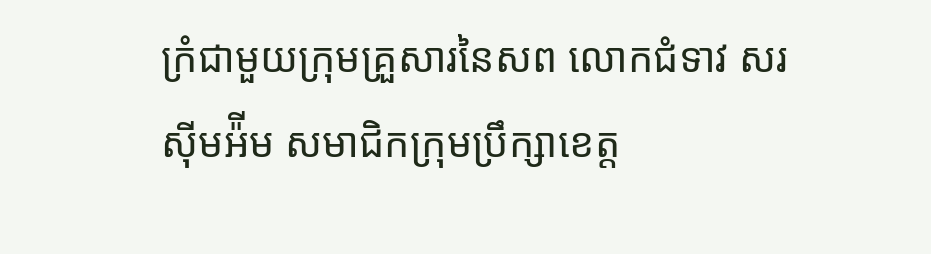ក្រំជាមួយក្រុមគ្រួសារនៃសព លោកជំទាវ សរ ស៊ីមអ៉ីម សមាជិកក្រុមប្រឹក្សាខេត្ត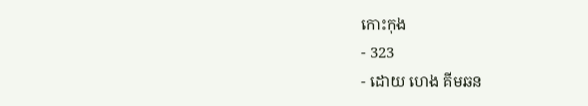កោះកុង
- 323
- ដោយ ហេង គីមឆន